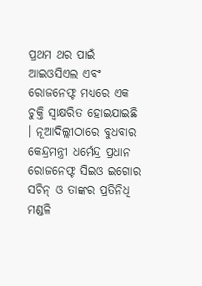ପ୍ରଥମ ଥର ପାଇଁ ଆଇଓସିଏଲ ଏବଂ ରୋଜନେଫ୍ଟ ମଧ୍ୟରେ ଏକ ଚୁକ୍ତି ସ୍ୱାକ୍ଷରିତ ହୋଇଯାଇଛି । ନୂଆଦିଲ୍ଲୀଠାରେ ବୁଧବାର କେନ୍ଦ୍ରମନ୍ତ୍ରୀ ଧର୍ମେନ୍ଦ୍ର ପ୍ରଧାନ ରୋଜନେଫ୍ଟ ସିଇଓ ଇଗୋର ସଚିନ୍ ଓ ତାଙ୍କର ପ୍ରତିନିଧି ମଣ୍ଡଳି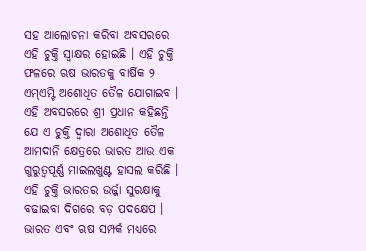ସହ ଆଲୋଚନା କରିବା ଅବସରରେ ଏହି ଚୁକ୍ତି ସ୍ୱାକ୍ଷର ହୋଇଛି । ଏହି ଚୁକ୍ତି ଫଳରେ ଋଷ ଭାରତକୁ ବାର୍ଷିକ ୨ ଏମ୍ଏମ୍ଟି ଅଶୋଧିତ ତୈଳ ଯୋଗାଇବ ।
ଏହି ଅବସରରେ ଶ୍ରୀ ପ୍ରଧାନ କହିଛନ୍ତି ଯେ ଏ ଚୁକ୍ତି ଦ୍ୱାରା ଅଶୋଧିତ ତୈଳ ଆମଦାନି କ୍ଷେତ୍ରରେ ଭାରତ ଆଉ ଏକ ଗୁରୁତ୍ୱପୂର୍ଣ୍ଣ ମାଇଲଖୁଣ୍ଟ ହାସଲ କରିଛି । ଏହି ଚୁକ୍ତି ଭାରତର ଉର୍ଜ୍ଜା ସୁରକ୍ଷାକୁ ବଢାଇବା ଦିଗରେ ବଡ଼ ପଦକ୍ଷେପ । ଭାରତ ଏବଂ ଋଷ ସମ୍ପର୍କ ମଧ୍ୟରେ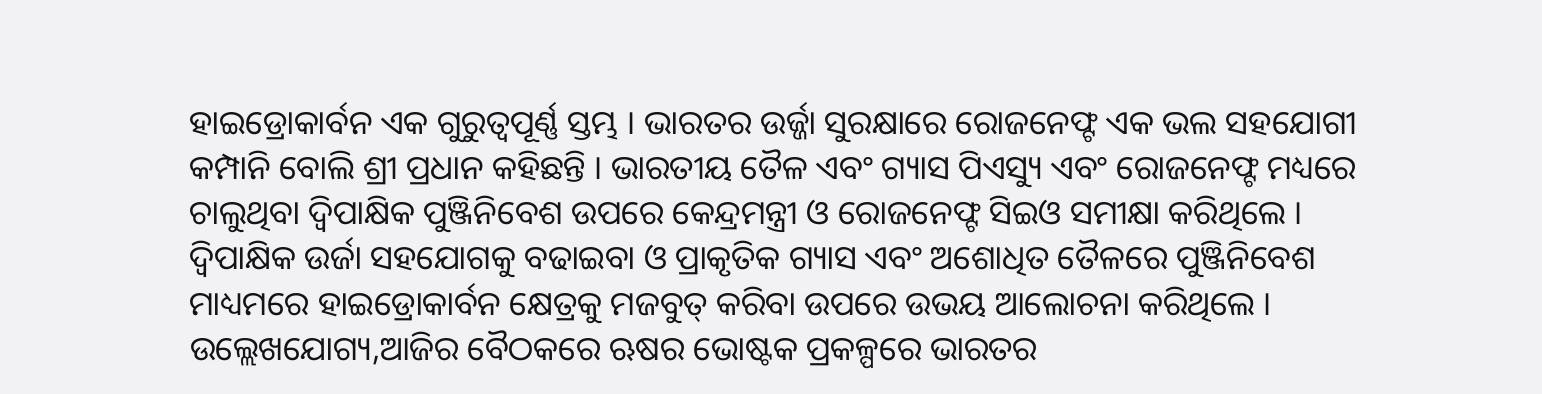ହାଇଡ୍ରୋକାର୍ବନ ଏକ ଗୁରୁତ୍ୱପୂର୍ଣ୍ଣ ସ୍ତମ୍ଭ । ଭାରତର ଉର୍ଜ୍ଜା ସୁରକ୍ଷାରେ ରୋଜନେଫ୍ଟ ଏକ ଭଲ ସହଯୋଗୀ କମ୍ପାନି ବୋଲି ଶ୍ରୀ ପ୍ରଧାନ କହିଛନ୍ତି । ଭାରତୀୟ ତୈଳ ଏବଂ ଗ୍ୟାସ ପିଏସ୍ୟୁ ଏବଂ ରୋଜନେଫ୍ଟ ମଧ୍ୟରେ ଚାଲୁଥିବା ଦ୍ୱିପାକ୍ଷିକ ପୁଞ୍ଜିନିବେଶ ଉପରେ କେନ୍ଦ୍ରମନ୍ତ୍ରୀ ଓ ରୋଜନେଫ୍ଟ ସିଇଓ ସମୀକ୍ଷା କରିଥିଲେ । ଦ୍ୱିପାକ୍ଷିକ ଉର୍ଜା ସହଯୋଗକୁ ବଢାଇବା ଓ ପ୍ରାକୃତିକ ଗ୍ୟାସ ଏବଂ ଅଶୋଧିତ ତୈଳରେ ପୁଞ୍ଜିନିବେଶ ମାଧ୍ୟମରେ ହାଇଡ୍ରୋକାର୍ବନ କ୍ଷେତ୍ରକୁ ମଜବୁତ୍ କରିବା ଉପରେ ଉଭୟ ଆଲୋଚନା କରିଥିଲେ ।
ଉଲ୍ଲେଖଯୋଗ୍ୟ,ଆଜିର ବୈଠକରେ ଋଷର ଭୋଷ୍ଟକ ପ୍ରକଳ୍ପରେ ଭାରତର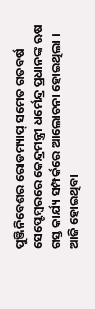ପୁଞ୍ଜିନିବେଶର ରୋଡମ୍ୟାପ୍ ସମେତ ଗତବର୍ଷ ସେପ୍ଟେମ୍ବରରେ କେନ୍ଦ୍ରମନ୍ତ୍ରୀ ଧର୍ମେନ୍ଦ୍ର ପ୍ରଧାନଙ୍କ ଋଷ ଗସ୍ତ କାର୍ଯ୍ୟ ସମ୍ପର୍କରେ ଆଲୋଚନା ହୋଇଥିଲା । ଆଜି ହୋଇଥିବା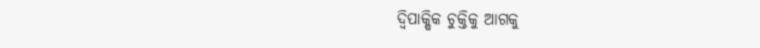ଦ୍ୱିପାକ୍ଷିକ ଚୁକ୍ତିକୁ ଆଗକୁ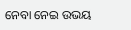ନେବା ନେଇ ଉଭୟ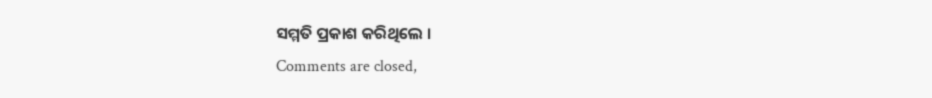ସମ୍ମତି ପ୍ରକାଶ କରିଥିଲେ ।
Comments are closed,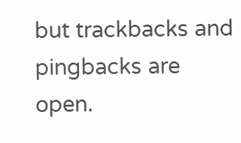but trackbacks and pingbacks are open.